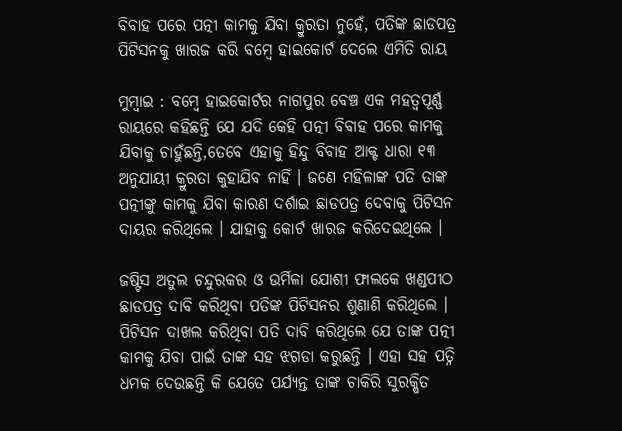ବିବାହ ପରେ ପତ୍ନୀ କାମକୁ ଯିବା କ୍ରୁରତା ନୁହେଁ, ପତିଙ୍କ ଛାଡପତ୍ର ପିଟିସନକୁ ଖାରଜ କରି ବମ୍ବେ ହାଇକୋର୍ଟ ଦେଲେ ଏମିତି ରାୟ

ମୁମ୍ବାଇ : ବମ୍ବେ ହାଇକୋର୍ଟର ନାଗପୁର ବେଞ୍ଚ ଏକ ମହତ୍ୱପୂର୍ଣ୍ଣ ରାୟରେ କହିଛନ୍ତି ଯେ ଯଦି କେହି ପତ୍ନୀ ବିବାହ ପରେ କାମକୁ ଯିବାକୁ ଚାହୁଁଛନ୍ତି,ତେବେ ଏହାକୁ ହିନ୍ଦୁ ବିବାହ ଆକ୍ଟ ଧାରା ୧୩ ଅନୁଯାୟୀ କ୍ରୁରତା କୁହାଯିବ ନାହିଁ । ଜଣେ ମହିଳାଙ୍କ ପତି ତାଙ୍କ ପତ୍ନୀଙ୍କୁ କାମକୁ ଯିବା କାରଣ ଦର୍ଶାଇ ଛାଡପତ୍ର ଦେବାକୁ ପିଟିସନ ଦାୟର କରିଥିଲେ । ଯାହାକୁ କୋର୍ଟ ଖାରଜ କରିଦେଇଥିଲେ ।

ଜଷ୍ଟିସ ଅତୁଲ ଚନ୍ଦୁରକର ଓ ଉର୍ମିଳା ଯୋଶୀ ଫାଲକେ ଖଣ୍ଡପୀଠ ଛାଡପତ୍ର ଦାବି କରିଥିବା ପତିଙ୍କ ପିଟିସନର ଶୁଣାଣି କରିଥିଲେ । ପିଟିସନ ଦାଖଲ କରିଥିବା ପତି ଦାବି କରିଥିଲେ ଯେ ତାଙ୍କ ପତ୍ନୀ କାମକୁ ଯିବା ପାଇଁ ତାଙ୍କ ସହ ଝଗଡା କରୁଛନ୍ତି । ଏହା ସହ ପତ୍ନି ଧମକ ଦେଉଛନ୍ତି କି ଯେତେ ପର୍ଯ୍ୟନ୍ତ ତାଙ୍କ ଚାକିରି ସୁରକ୍ଷିତ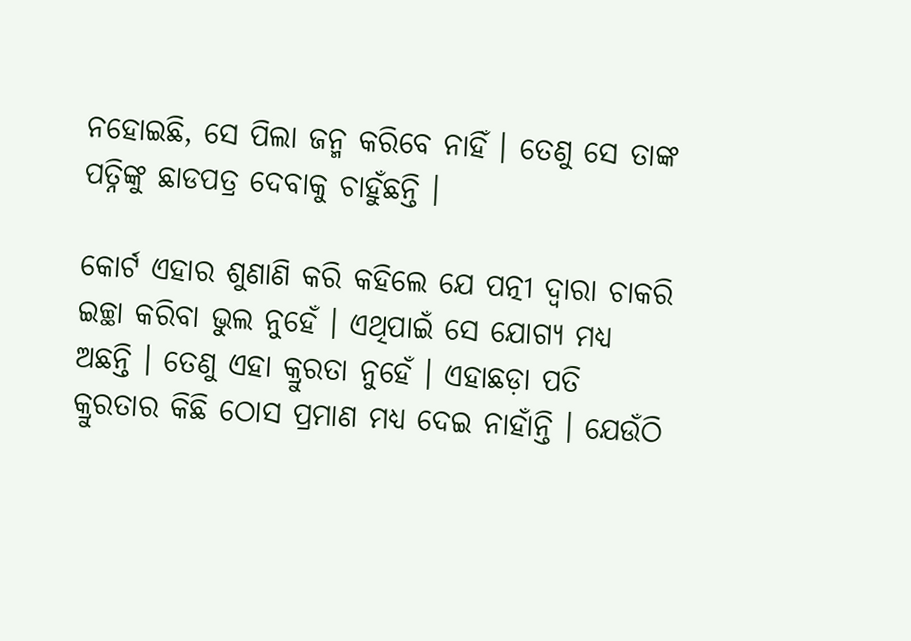ନହୋଇଛି, ସେ ପିଲା ଜନ୍ମ କରିବେ ନାହିଁ । ତେଣୁ ସେ ତାଙ୍କ ପତ୍ନିଙ୍କୁ ଛାଡପତ୍ର ଦେବାକୁ ଚାହୁଁଛନ୍ତି ।

କୋର୍ଟ ଏହାର ଶୁଣାଣି କରି କହିଲେ ଯେ ପତ୍ନୀ ଦ୍ୱାରା ଚାକରି ଇଚ୍ଛା କରିବା ଭୁଲ ନୁହେଁ । ଏଥିପାଇଁ ସେ ଯୋଗ୍ୟ ମଧ୍ୟ ଅଛନ୍ତି । ତେଣୁ ଏହା କ୍ରୁରତା ନୁହେଁ । ଏହାଛଡ଼ା ପତି କ୍ରୁରତାର କିଛି ଠୋସ ପ୍ରମାଣ ମଧ୍ୟ ଦେଇ ନାହାଁନ୍ତି । ଯେଉଁଠି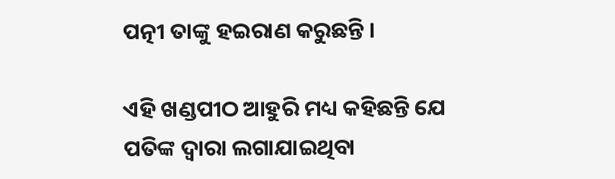ପତ୍ନୀ ତାଙ୍କୁ ହଇରାଣ କରୁଛନ୍ତି ।

ଏହି ଖଣ୍ଡପୀଠ ଆହୁରି ମଧ୍ୟ କହିଛନ୍ତି ଯେ ପତିଙ୍କ ଦ୍ୱାରା ଲଗାଯାଇଥିବା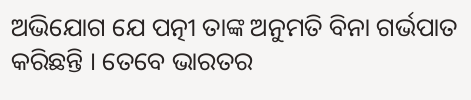ଅଭିଯୋଗ ଯେ ପତ୍ନୀ ତାଙ୍କ ଅନୁମତି ବିନା ଗର୍ଭପାତ କରିଛନ୍ତି । ତେବେ ଭାରତର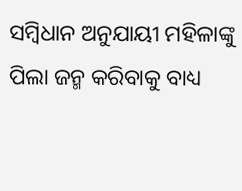ସମ୍ବିଧାନ ଅନୁଯାୟୀ ମହିଳାଙ୍କୁ ପିଲା ଜନ୍ମ କରିବାକୁ ବାଧ୍ୟ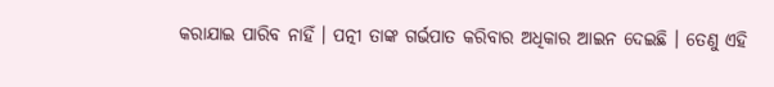କରାଯାଇ ପାରିବ ନାହିଁ । ପତ୍ନୀ ତାଙ୍କ ଗର୍ଭପାତ କରିବାର ଅଧିକାର ଆଇନ ଦେଇଛି । ତେଣୁ ଏହି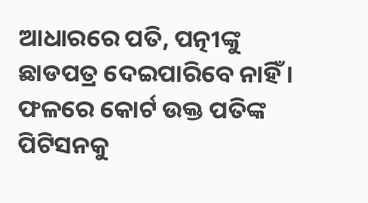ଆଧାରରେ ପତି, ପତ୍ନୀଙ୍କୁ ଛାଡପତ୍ର ଦେଇପାରିବେ ନାହିଁ । ଫଳରେ କୋର୍ଟ ଉକ୍ତ ପତିଙ୍କ ପିଟିସନକୁ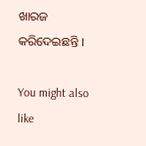ଖାରଜ କରିଦେଇଛନ୍ତି ।

You might also like